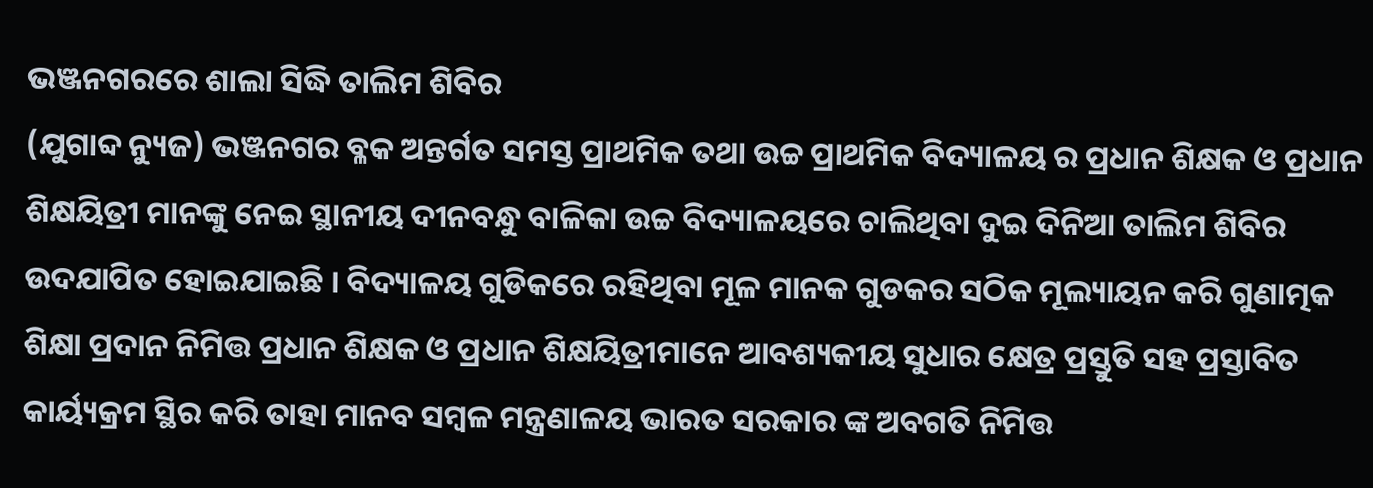ଭଞ୍ଜନଗରରେ ଶାଲା ସିଦ୍ଧି ତାଲିମ ଶିବିର
(ଯୁଗାବ୍ଦ ନ୍ୟୁଜ) ଭଞ୍ଜନଗର ବ୍ଳକ ଅନ୍ତର୍ଗତ ସମସ୍ତ ପ୍ରାଥମିକ ତଥା ଉଚ୍ଚ ପ୍ରାଥମିକ ବିଦ୍ୟାଳୟ ର ପ୍ରଧାନ ଶିକ୍ଷକ ଓ ପ୍ରଧାନ ଶିକ୍ଷୟିତ୍ରୀ ମାନଙ୍କୁ ନେଇ ସ୍ଥାନୀୟ ଦୀନବନ୍ଧୁ ବାଳିକା ଉଚ୍ଚ ବିଦ୍ୟାଳୟରେ ଚାଲିଥିବା ଦୁଇ ଦିନିଆ ତାଲିମ ଶିବିର ଉଦଯାପିତ ହୋଇଯାଇଛି । ବିଦ୍ୟାଳୟ ଗୁଡିକରେ ରହିଥିବା ମୂଳ ମାନକ ଗୁଡକର ସଠିକ ମୂଲ୍ୟାୟନ କରି ଗୁଣାତ୍ମକ ଶିକ୍ଷା ପ୍ରଦାନ ନିମିତ୍ତ ପ୍ରଧାନ ଶିକ୍ଷକ ଓ ପ୍ରଧାନ ଶିକ୍ଷୟିତ୍ରୀମାନେ ଆବଶ୍ୟକୀୟ ସୁଧାର କ୍ଷେତ୍ର ପ୍ରସ୍ତୁତି ସହ ପ୍ରସ୍ତାବିତ କାର୍ୟ୍ୟକ୍ରମ ସ୍ଥିର କରି ତାହା ମାନବ ସମ୍ବଳ ମନ୍ତ୍ରଣାଳୟ ଭାରତ ସରକାର ଙ୍କ ଅବଗତି ନିମିତ୍ତ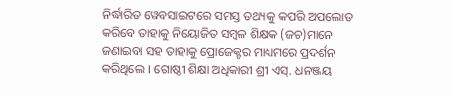ନିର୍ଦ୍ଧାରିତ ୱେବସାଇଟରେ ସମସ୍ତ ତଥ୍ୟକୁ କପରି ଅପଲୋଡ କରିବେ ତାହାକୁ ନିୟୋଜିତ ସମ୍ବଳ ଶିକ୍ଷକ (ଜଚ)ମାନେ ଜଣାଇବା ସହ ତାହାକୁ ପ୍ରୋଜେକ୍ଟର ମାଧ୍ୟମରେ ପ୍ରଦର୍ଶନ କରିଥିଲେ । ଗୋଷ୍ଠୀ ଶିକ୍ଷା ଅଧିକାରୀ ଶ୍ରୀ ଏସ୍. ଧନଞ୍ଜୟ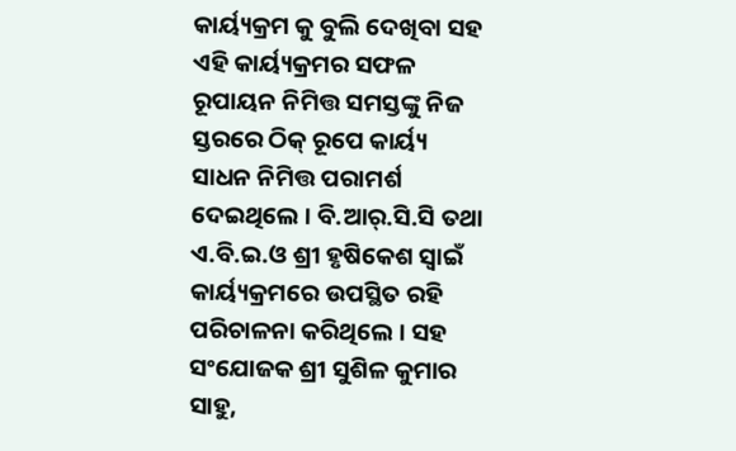କାର୍ୟ୍ୟକ୍ରମ କୁ ବୁଲି ଦେଖିବା ସହ ଏହି କାର୍ୟ୍ୟକ୍ରମର ସଫଳ ରୂପାୟନ ନିମିତ୍ତ ସମସ୍ତଙ୍କୁ ନିଜ ସ୍ତରରେ ଠିକ୍ ରୂପେ କାର୍ୟ୍ୟ ସାଧନ ନିମିତ୍ତ ପରାମର୍ଶ ଦେଇଥିଲେ । ବି.ଆର୍.ସି.ସି ତଥା ଏ.ବି.ଇ.ଓ ଶ୍ରୀ ହୃଷିକେଶ ସ୍ବାଇଁ କାର୍ୟ୍ୟକ୍ରମରେ ଉପସ୍ଥିତ ରହି ପରିଚାଳନା କରିଥିଲେ । ସହ ସଂଯୋଜକ ଶ୍ରୀ ସୁଶିଳ କୁମାର ସାହୁ,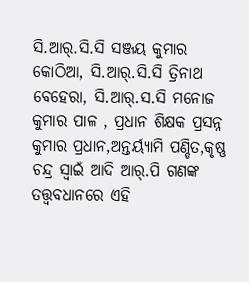ସି.ଆର୍.ସି.ସି ସଞ୍ଜୟ କୁମାର କୋଠିଆ, ସି.ଆର୍.ସି.ସି ତ୍ରିନାଥ ବେହେରା, ସି.ଆର୍.ସ.ସି ମନୋଜ କୁମାର ପାଳ , ପ୍ରଧାନ ଶିକ୍ଷକ ପ୍ରସନ୍ନ କୁମାର ପ୍ରଧାନ,ଅନ୍ତର୍ୟ୍ୟାମି ପଣ୍ଡିତ,କୃଷ୍ଣ ଚନ୍ଦ୍ର ସ୍ବାଇଁ ଆଦି ଆର୍.ପି ଗଣଙ୍କ ତତ୍ତ୍ବବଧାନରେ ଏହି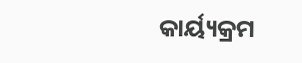କାର୍ୟ୍ୟକ୍ରମ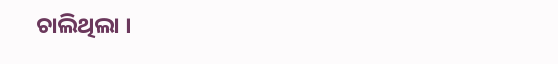ଚାଲିଥିଲା ।